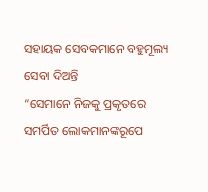ସହାୟକ ସେବକମାନେ ବହୁମୂଲ୍ୟ ସେବା ଦିଅନ୍ତି
“ସେମାନେ ନିଜକୁ ପ୍ରକୃତରେ ସମର୍ପିତ ଲୋକମାନଙ୍କରୂପେ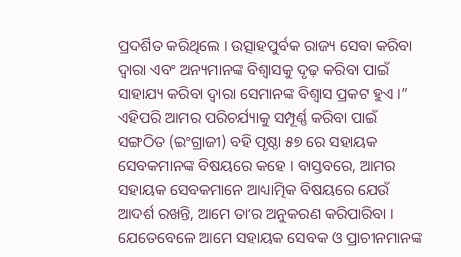ପ୍ରଦର୍ଶିତ କରିଥିଲେ । ଉତ୍ସାହପୁର୍ବକ ରାଜ୍ୟ ସେବା କରିବା ଦ୍ୱାରା ଏବଂ ଅନ୍ୟମାନଙ୍କ ବିଶ୍ୱାସକୁ ଦୃଢ଼ କରିବା ପାଇଁ ସାହାଯ୍ୟ କରିବା ଦ୍ୱାରା ସେମାନଙ୍କ ବିଶ୍ୱାସ ପ୍ରକଟ ହୁଏ ।” ଏହିପରି ଆମର ପରିଚର୍ଯ୍ୟାକୁ ସମ୍ପୂର୍ଣ୍ଣ କରିବା ପାଇଁ ସଙ୍ଗଠିତ (ଇଂଗ୍ରାଜୀ) ବହି ପୃଷ୍ଠା ୫୭ ରେ ସହାୟକ ସେବକମାନଙ୍କ ବିଷୟରେ କହେ । ବାସ୍ତବରେ, ଆମର ସହାୟକ ସେବକମାନେ ଆଧ୍ୟାତ୍ମିକ ବିଷୟରେ ଯେଉଁ ଆଦର୍ଶ ରଖନ୍ତି, ଆମେ ତାʼର ଅନୁକରଣ କରିପାରିବା । ଯେତେବେଳେ ଆମେ ସହାୟକ ସେବକ ଓ ପ୍ରାଚୀନମାନଙ୍କ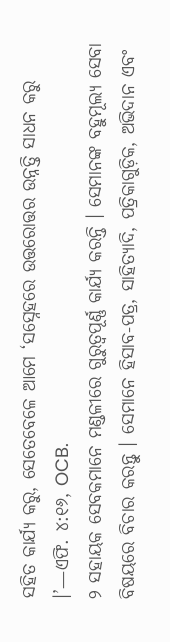ସହିତ କାର୍ଯ୍ୟ କରୁ, ସେତେବେଳେ ଆମେ ‘ସସ୍ନେହରେ ଉତ୍ତରୋତ୍ତର ଉନ୍ନତ୍ତି ସାଧନ କରୁ ।’—ଏଫି. ୪:୧୬, OCB.
୨ ସହାୟକ ସେବକମାନେ ମଣ୍ଡଳୀରେ ଗୁରୁତ୍ୱପୂର୍ଣ୍ଣ କାର୍ଯ୍ୟ କରନ୍ତି । ସେମାନଙ୍କ ବହୁମୂଲ୍ୟ ସେବା ବିଷୟରେ ବିଚାର କରନ୍ତୁ । ସେମାନେ ହିସାବ-ପତ୍ର, ସାହିତ୍ୟାଦି, ପତ୍ରିକାଗୁଡ଼ିକ, ଅଭିଦାନ ଏବଂ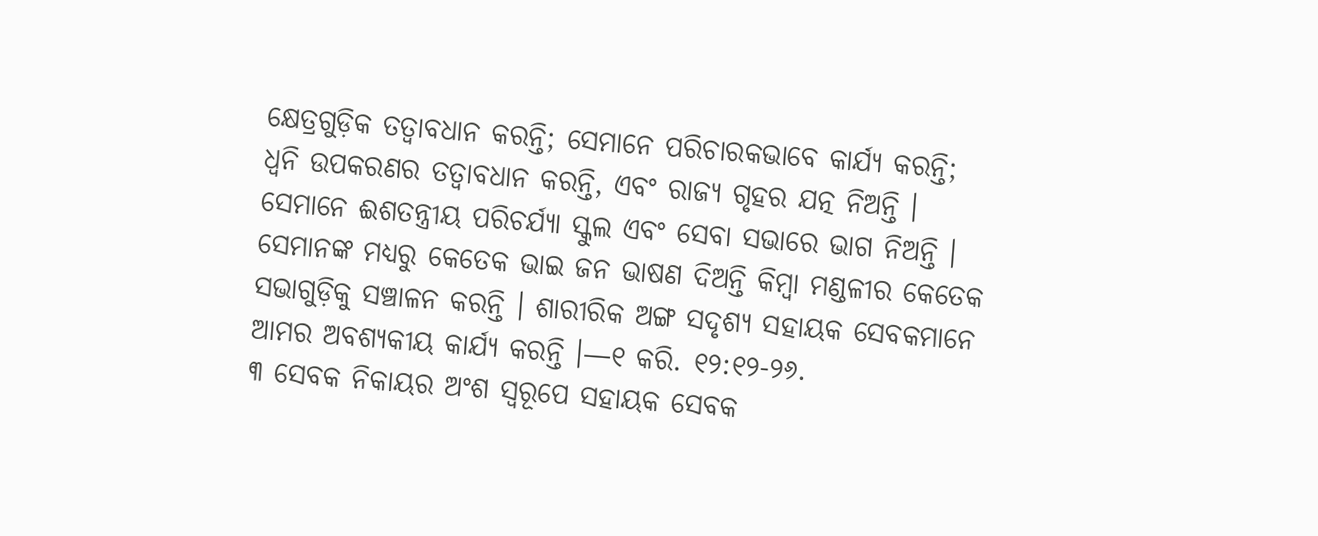କ୍ଷେତ୍ରଗୁଡ଼ିକ ତତ୍ୱାବଧାନ କରନ୍ତି; ସେମାନେ ପରିଚାରକଭାବେ କାର୍ଯ୍ୟ କରନ୍ତି; ଧ୍ୱନି ଉପକରଣର ତତ୍ୱାବଧାନ କରନ୍ତି, ଏବଂ ରାଜ୍ୟ ଗୃହର ଯତ୍ନ ନିଅନ୍ତି । ସେମାନେ ଈଶତନ୍ତ୍ରୀୟ ପରିଚର୍ଯ୍ୟା ସ୍କୁଲ ଏବଂ ସେବା ସଭାରେ ଭାଗ ନିଅନ୍ତି । ସେମାନଙ୍କ ମଧ୍ୟରୁ କେତେକ ଭାଇ ଜନ ଭାଷଣ ଦିଅନ୍ତି କିମ୍ବା ମଣ୍ଡଳୀର କେତେକ ସଭାଗୁଡ଼ିକୁ ସଞ୍ଚାଳନ କରନ୍ତି । ଶାରୀରିକ ଅଙ୍ଗ ସଦୃଶ୍ୟ ସହାୟକ ସେବକମାନେ ଆମର ଅବଶ୍ୟକୀୟ କାର୍ଯ୍ୟ କରନ୍ତି ।—୧ କରି. ୧୨:୧୨-୨୬.
୩ ସେବକ ନିକାୟର ଅଂଶ ସ୍ୱରୂପେ ସହାୟକ ସେବକ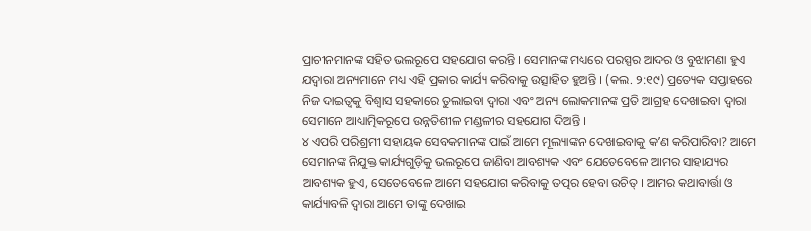ପ୍ରାଚୀନମାନଙ୍କ ସହିତ ଭଲରୂପେ ସହଯୋଗ କରନ୍ତି । ସେମାନଙ୍କ ମଧ୍ୟରେ ପରସ୍ପର ଆଦର ଓ ବୁଝାମଣା ହୁଏ ଯଦ୍ୱାରା ଅନ୍ୟମାନେ ମଧ୍ୟ ଏହି ପ୍ରକାର କାର୍ଯ୍ୟ କରିବାକୁ ଉତ୍ସାହିତ ହୁଅନ୍ତି । (କଲ. ୨:୧୯) ପ୍ରତ୍ୟେକ ସପ୍ତାହରେ ନିଜ ଦାଇତ୍ୱକୁ ବିଶ୍ୱାସ ସହକାରେ ତୁଲାଇବା ଦ୍ୱାରା ଏବଂ ଅନ୍ୟ ଲୋକମାନଙ୍କ ପ୍ରତି ଆଗ୍ରହ ଦେଖାଇବା ଦ୍ୱାରା ସେମାନେ ଆଧ୍ୟାତ୍ମିକରୂପେ ଉନ୍ନତିଶୀଳ ମଣ୍ଡଳୀର ସହଯୋଗ ଦିଅନ୍ତି ।
୪ ଏପରି ପରିଶ୍ରମୀ ସହାୟକ ସେବକମାନଙ୍କ ପାଇଁ ଆମେ ମୂଲ୍ୟାଙ୍କନ ଦେଖାଇବାକୁ କʼଣ କରିପାରିବା? ଆମେ ସେମାନଙ୍କ ନିଯୁକ୍ତ କାର୍ଯ୍ୟଗୁଡ଼ିକୁ ଭଲରୂପେ ଜାଣିବା ଆବଶ୍ୟକ ଏବଂ ଯେତେବେଳେ ଆମର ସାହାଯ୍ୟର ଆବଶ୍ୟକ ହୁଏ, ସେତେବେଳେ ଆମେ ସହଯୋଗ କରିବାକୁ ତତ୍ପର ହେବା ଉଚିତ୍ । ଆମର କଥାବାର୍ତ୍ତା ଓ କାର୍ଯ୍ୟାବଳି ଦ୍ୱାରା ଆମେ ତାଙ୍କୁ ଦେଖାଇ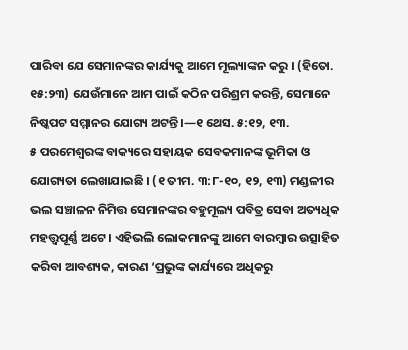ପାରିବା ଯେ ସେମାନଙ୍କର କାର୍ଯ୍ୟକୁ ଆମେ ମୂଲ୍ୟାଙ୍କନ କରୁ । (ହିତୋ. ୧୫:୨୩) ଯେଉଁମାନେ ଆମ ପାଇଁ କଠିନ ପରିଶ୍ରମ କରନ୍ତି, ସେମାନେ ନିଷ୍କପଟ ସମ୍ମାନର ଯୋଗ୍ୟ ଅଟନ୍ତି ।—୧ ଥେସ. ୫:୧୨, ୧୩.
୫ ପରମେଶ୍ୱରଙ୍କ ବାକ୍ୟରେ ସହାୟକ ସେବକମାନଙ୍କ ଭୂମିକା ଓ ଯୋଗ୍ୟତା ଲେଖାଯାଇଛି । (୧ ତୀମ. ୩:୮-୧୦, ୧୨, ୧୩) ମଣ୍ଡଳୀର ଭଲ ସଞ୍ଚାଳନ ନିମିତ୍ତ ସେମାନଙ୍କର ବହୁମୂଲ୍ୟ ପବିତ୍ର ସେବା ଅତ୍ୟଧିକ ମହତ୍ତ୍ୱପୂର୍ଣ୍ଣ ଅଟେ । ଏହିଭଲି ଲୋକମାନଙ୍କୁ ଆମେ ବାରମ୍ବାର ଉତ୍ସାହିତ କରିବା ଆବଶ୍ୟକ, କାରଣ ‘ପ୍ରଭୁଙ୍କ କାର୍ଯ୍ୟରେ ଅଧିକରୁ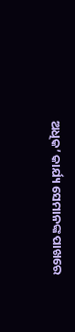ଅଧିକ’ କାର୍ଯ୍ୟ ସେମାନଙ୍କ ପାଖରେ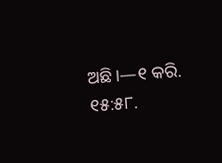ଅଛି।—୧ କରି. ୧୫:୫୮.